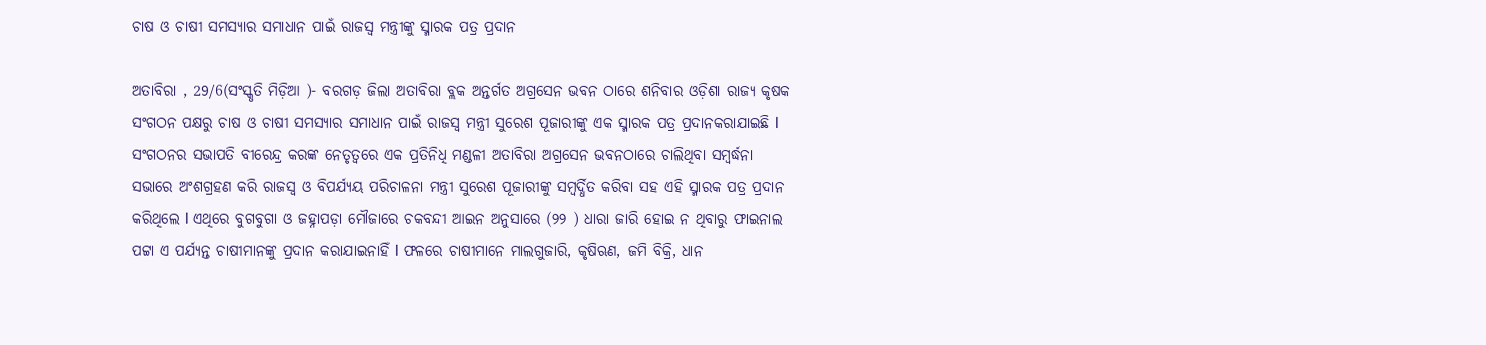ଚାଷ ଓ ଚାଷୀ ସମସ୍ୟାର ସମାଧାନ ପାଇଁ ରାଜସ୍ବ ମନ୍ତ୍ରୀଙ୍କୁ ସ୍ମାରକ ପତ୍ର ପ୍ରଦାନ

ଅତାବିରା , 29/6(ସଂସ୍କୃତି ମିଡ଼ିଆ )- ବରଗଡ଼ ଜିଲା ଅତାବିରା ବ୍ଲକ ଅନ୍ତର୍ଗତ ଅଗ୍ରସେନ ଭବନ ଠାରେ ଶନିବାର ଓଡ଼ିଶା ରାଜ୍ୟ କୃଷକ ସଂଗଠନ ପକ୍ଷରୁ ଚାଷ ଓ ଚାଷୀ ସମସ୍ୟାର ସମାଧାନ ପାଇଁ ରାଜସ୍ବ ମନ୍ତ୍ରୀ ସୁରେଶ ପୂଜାରୀଙ୍କୁ ଏକ ସ୍ମାରକ ପତ୍ର ପ୍ରଦାନକରାଯାଇଛି l ସଂଗଠନର ସଭାପତି ବୀରେନ୍ଦ୍ର କରଙ୍କ ନେତୃତ୍ୱରେ ଏକ ପ୍ରତିନିଧି ମଣ୍ଡଳୀ ଅତାବିରା ଅଗ୍ରସେନ ଭବନଠାରେ ଚାଲିଥିବା ସମ୍ବର୍ଦ୍ଧନା ସଭାରେ ଅଂଶଗ୍ରହଣ କରି ରାଜସ୍ୱ ଓ ବିପର୍ଯ୍ୟୟ ପରିଚାଳନା ମନ୍ତ୍ରୀ ସୁରେଶ ପୂଜାରୀଙ୍କୁ ସମ୍ବର୍ଦ୍ଧିତ କରିବା ସହ ଏହି ସ୍ମାରକ ପତ୍ର ପ୍ରଦାନ କରିଥିଲେ l ଏଥିରେ ବୁଗବୁଗା ଓ ଜହ୍ନାପଡ଼ା ମୌଜାରେ ଚକବନ୍ଦୀ ଆଇନ ଅନୁସାରେ (୨୨ ) ଧାରା ଜାରି ହୋଇ ନ ଥିବାରୁ ଫାଇନାଲ ପଟ୍ଟା ଏ ପର୍ଯ୍ୟନ୍ତ ଚାଷୀମାନଙ୍କୁ ପ୍ରଦାନ କରାଯାଇନାହିଁ l ଫଳରେ ଚାଷୀମାନେ ମାଲଗୁଜାରି, କୃଷିଋଣ, ଜମି ବିକ୍ରି, ଧାନ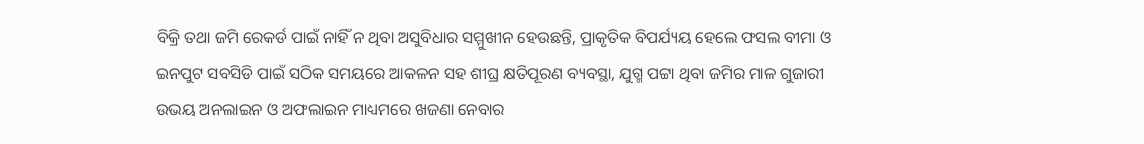ବିକ୍ରି ତଥା ଜମି ରେକର୍ଡ ପାଇଁ ନାହିଁ ନ ଥିବା ଅସୁବିଧାର ସମ୍ମୁଖୀନ ହେଉଛନ୍ତି, ପ୍ରାକୃତିକ ବିପର୍ଯ୍ୟୟ ହେଲେ ଫସଲ ବୀମା ଓ ଇନପୁଟ ସବସିଡି ପାଇଁ ସଠିକ ସମୟରେ ଆକଳନ ସହ ଶୀଘ୍ର କ୍ଷତିପୂରଣ ବ୍ୟବସ୍ଥା, ଯୁଗ୍ମ ପଟ୍ଟା ଥିବା ଜମିର ମାଳ ଗୁଜାରୀ ଉଭୟ ଅନଲାଇନ ଓ ଅଫଲାଇନ ମାଧ୍ୟମରେ ଖଜଣା ନେବାର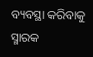ବ୍ୟବସ୍ଥା କରିବାକୁ ସ୍ମାରକ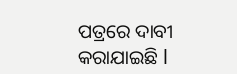ପତ୍ରରେ ଦାବୀ କରାଯାଇଛି l